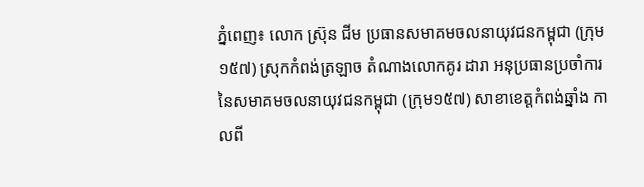ភ្នំពេញ៖ លោក ស្រ៊ុន ជីម ប្រធានសមាគមចលនាយុវជនកម្ពុជា (ក្រុម១៥៧) ស្រុកកំពង់ត្រឡាច តំណាងលោកគូរ ដារា អនុប្រធានប្រចាំការ នៃសមាគមចលនាយុវជនកម្ពុជា (ក្រុម១៥៧) សាខាខេត្តកំពង់ឆ្នាំង កាលពី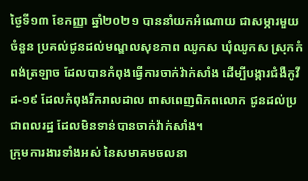ថ្ងៃទី១៣ ខែកញ្ញា ឆ្នាំ២០២១ បាននាំយកអំណោយ ជាសម្ភារមួយចំនួន ប្រគល់ជូនដល់មណ្ឌលសុខភាព ឈូកស ឃុំឈូកស ស្រុកកំពង់ត្រឡាច ដែលបានកំពុងធ្វើការចាក់វ៉ាក់សាំង ដើម្បីបង្ការជំងឺកូវីដ-១៩ ដែលកំពុងរីករាលដាល ពាសពេញពិភពលោក ជូនដល់ប្រជាពលរដ្ឋ ដែលមិនទាន់បានចាក់វ៉ាក់សាំង។
ក្រុមការងារទាំងអស់ នៃសមាគមចលនា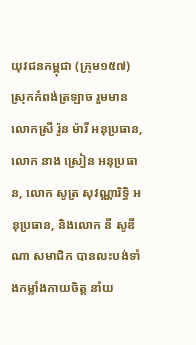យុវជនកម្ពុជា (ក្រុម១៥៧) ស្រុកកំពង់ត្រឡាច រួមមានលោកស្រី រ៉ូន ម៉ារី អនុប្រធាន, លោក នាង ស្រៀន អនុប្រធាន, លោក សូត្រ សុវណ្ណារិទ្ធិ អនុប្រធាន, និងលោក នី សូឌីណា សមាជិក បានលះបង់ទាំងកម្លាំងកាយចិត្ត នាំយ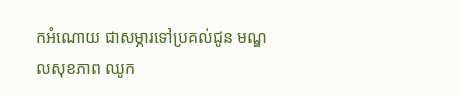កអំណោយ ជាសម្ភារទៅប្រគល់ជូន មណ្ឌលសុខភាព ឈូក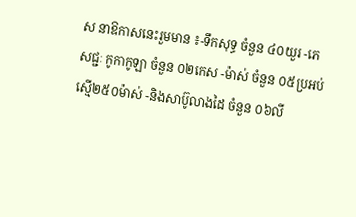ស នាឱកាសនេះរួមមាន ៖-ទឹកសុទ្ធ ចំនួន ៤០យួរ -ភេសជ្ជៈ កូកាកូឡា ចំនួន ០២កេស -ម៉ាស់ ចំនួន ០៥ប្រអប់ ស្មេី២៥០ម៉ាស់ -និងសាប៊ូលាងដៃ ចំនួន ០៦លី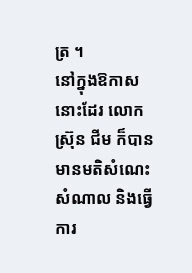ត្រ ។
នៅក្នុងឱកាសនោះដែរ លោក ស្រ៊ុន ជីម ក៏បានមានមតិសំណេះសំណាល និងធ្វើការ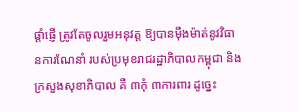ផ្ដាំផ្ញើ ត្រូវតែចូលរួមអនុវត្ត ឱ្យបានម៉ឹងម៉ាត់នូវវិធានការណែនាំ របស់ប្រមុខរាជរដ្ឋាភិបាលកម្ពុជា និងក្រសួងសុខាភិបាល គឺ ៣កុំ ៣ការពារ ដូច្នេះ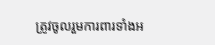ត្រូវចូលរួមការពារទាំងអ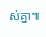ស់គ្នា៕